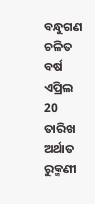ବନ୍ଧୁଗଣ ଚଳିତ ବର୍ଷ ଏପ୍ରିଲ 20 ତାରିଖ ଅର୍ଥାତ ରୁକ୍ମଣୀ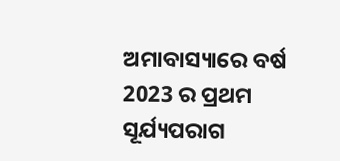ଅମାବାସ୍ୟାରେ ବର୍ଷ 2023 ର ପ୍ରଥମ ସୂର୍ଯ୍ୟପରାଗ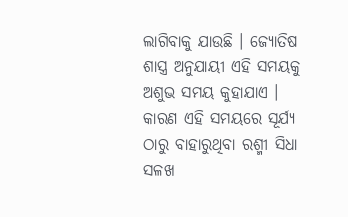ଲାଗିବାକୁ ଯାଉଛି । ଜ୍ଯୋତିଷ ଶାସ୍ତ୍ର ଅନୁଯାୟୀ ଏହି ସମୟକୁ ଅଶୁଭ ସମୟ କୁହାଯାଏ । କାରଣ ଏହି ସମୟରେ ସୂର୍ଯ୍ୟ ଠାରୁ ବାହାରୁଥିବା ରଶ୍ମୀ ସିଧା ସଳଖ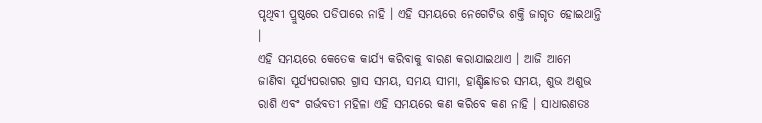ପୃଥିବୀ ପ୍ରୁଷ୍ଠରେ ପଡିପାରେ ନାହି । ଏହି ସମୟରେ ନେଗେଟିଭ ଶକ୍ତି ଜାଗୃତ ହୋଇଥାନ୍ତି ।
ଏହି ସମୟରେ କେତେକ କାର୍ଯ୍ୟ କରିବାକୁ ବାରଣ କରାଯାଇଥାଏ । ଆଜି ଆମେ ଜାଣିବା ସୂର୍ଯ୍ୟପରାଗର ଗ୍ରାସ ସମୟ, ସମୟ ସୀମା, ହାଣ୍ଡିଛାଡର ସମୟ, ଶୁଭ ଅଶୁଭ ରାଶି ଏବଂ ଗର୍ଭବତୀ ମହିଳା ଏହି ସମୟରେ କଣ କରିବେ କଣ ନାହି । ସାଧାରଣତଃ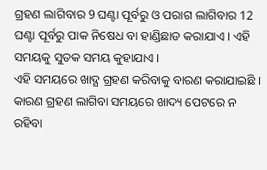ଗ୍ରହଣ ଲାଗିବାର 9 ଘଣ୍ଟା ପୂର୍ବରୁ ଓ ପରାଗ ଲାଗିବାର 12 ଘଣ୍ଟା ପୂର୍ବରୁ ପାକ ନିଷେଧ ବା ହାଣ୍ଡିଛାଡ କରାଯାଏ । ଏହି ସମୟକୁ ସୁତକ ସମୟ କୁହାଯାଏ ।
ଏହି ସମୟରେ ଖାଦ୍ଯ ଗ୍ରହଣ କରିବାକୁ ବାରଣ କରାଯାଇଛି । କାରଣ ଗ୍ରହଣ ଲାଗିବା ସମୟରେ ଖାଦ୍ୟ ପେଟରେ ନ ରହିବା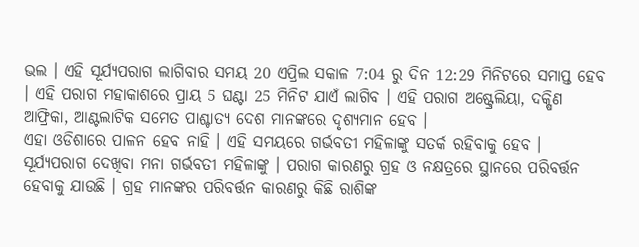ଭଲ । ଏହି ସୂର୍ଯ୍ୟପରାଗ ଲାଗିବାର ସମୟ 20 ଏପ୍ରିଲ ସକାଳ 7:04 ରୁ ଦିନ 12:29 ମିନିଟରେ ସମାପ୍ତ ହେବ । ଏହି ପରାଗ ମହାକାଶରେ ପ୍ରାୟ 5 ଘଣ୍ଟା 25 ମିନିଟ ଯାଏଁ ଲାଗିବ । ଏହି ପରାଗ ଅଷ୍ଟ୍ରେଲିୟା, ଦକ୍ଷିଣ ଆଫ୍ରିକା, ଆଣ୍ଟଲାଟିକ ସମେତ ପାଶ୍ଚାତ୍ୟ ଦେଶ ମାନଙ୍କରେ ଦୃଶ୍ୟମାନ ହେବ ।
ଏହା ଓଡିଶାରେ ପାଳନ ହେବ ନାହି । ଏହି ସମୟରେ ଗର୍ଭବତୀ ମହିଳାଙ୍କୁ ସତର୍କ ରହିବାକୁ ହେବ । ସୂର୍ଯ୍ୟପରାଗ ଦେଖିବା ମନା ଗର୍ଭବତୀ ମହିଳାଙ୍କୁ । ପରାଗ କାରଣରୁ ଗ୍ରହ ଓ ନକ୍ଷତ୍ରରେ ସ୍ଥାନରେ ପରିବର୍ତ୍ତନ ହେବାକୁ ଯାଉଛି । ଗ୍ରହ ମାନଙ୍କର ପରିବର୍ତ୍ତନ କାରଣରୁ କିଛି ରାଶିଙ୍କ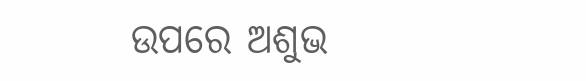ଉପରେ ଅଶୁଭ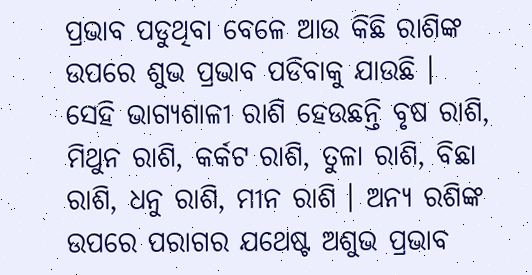ପ୍ରଭାବ ପଡୁଥିବା ବେଳେ ଆଉ କିଛି ରାଶିଙ୍କ ଉପରେ ଶୁଭ ପ୍ରଭାବ ପଡିବାକୁ ଯାଉଛି ।
ସେହି ଭାଗ୍ୟଶାଳୀ ରାଶି ହେଉଛନ୍ତି ବୃଷ ରାଶି, ମିଥୁନ ରାଶି, କର୍କଟ ରାଶି, ତୁଳା ରାଶି, ବିଛା ରାଶି, ଧନୁ ରାଶି, ମୀନ ରାଶି । ଅନ୍ୟ ରଶିଙ୍କ ଉପରେ ପରାଗର ଯଥେଷ୍ଟ ଅଶୁଭ ପ୍ରଭାବ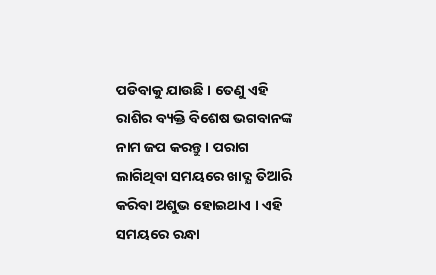ପଡିବାକୁ ଯାଉଛି । ତେଣୁ ଏହି ରାଶିର ବ୍ୟକ୍ତି ବିଶେଷ ଭଗବାନଙ୍କ ନାମ ଜପ କରନ୍ତୁ । ପରାଗ ଲାଗିଥିବା ସମୟରେ ଖାଦ୍ଯ ତିଆରି କରିବା ଅଶୁଭ ହୋଇଥାଏ । ଏହି ସମୟରେ ରନ୍ଧା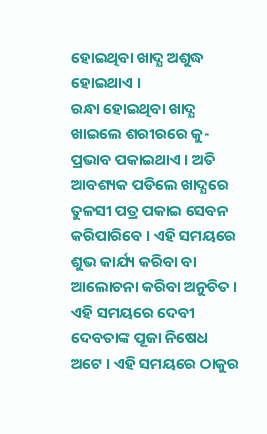ହୋଇଥିବା ଖାଦ୍ଯ ଅଶୁଦ୍ଧ ହୋଇଥାଏ ।
ରନ୍ଧା ହୋଇଥିବା ଖାଦ୍ଯ ଖାଇଲେ ଶରୀରରେ କୁ-ପ୍ରଭାବ ପକାଇଥାଏ । ଅତି ଆବଶ୍ୟକ ପଡିଲେ ଖାଦ୍ଯରେ ତୁଳସୀ ପତ୍ର ପକାଇ ସେବନ କରିପାରିବେ । ଏହି ସମୟରେ ଶୁଭ କାର୍ଯ୍ୟ କରିବା ବା ଆଲୋଚନା କରିବା ଅନୁଚିତ । ଏହି ସମୟରେ ଦେବୀ ଦେବତାଙ୍କ ପୂଜା ନିଷେଧ ଅଟେ । ଏହି ସମୟରେ ଠାକୁର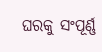ଘରକୁ ସଂପୂର୍ଣ୍ଣ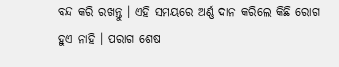ବନ୍ଦ କରି ରଖନ୍ତୁ । ଏହି ସମୟରେ ଅର୍ଣ୍ଣ ଦାନ କରିଲେ କିଛି ରୋଗ ହୁଏ ନାହି । ପରାଗ ଶେଷ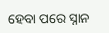ହେବା ପରେ ସ୍ନାନ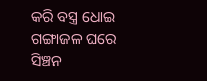କରି ବସ୍ତ୍ର ଧୋଇ ଗଙ୍ଗାଜଳ ଘରେ ସିଞ୍ଚନ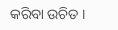କରିବା ଉଚିତ ।